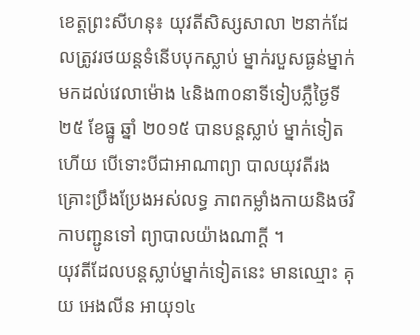ខេត្ដព្រះសីហនុ៖ យុវតីសិស្សសាលា ២នាក់ដែលត្រូវរថយន្ដទំនើបបុកស្លាប់ ម្នាក់របួសធ្ងន់ម្នាក់ មកដល់វេលាម៉ោង ៤និង៣០នាទីទៀបភ្លឺថ្ងៃទី២៥ ខែធ្នូ ឆ្នាំ ២០១៥ បានបន្ដស្លាប់ ម្នាក់ទៀតហើយ បើទោះបីជាអាណាព្យា បាលយុវតីរងគ្រោះប្រឹងប្រែងអស់លទ្ធ ភាពកម្លាំងកាយនិងថវិកាបញ្ជូនទៅ ព្យាបាលយ៉ាងណាក្ដី ។
យុវតីដែលបន្ដស្លាប់ម្នាក់ទៀតនេះ មានឈ្មោះ គុយ អេងលីន អាយុ១៤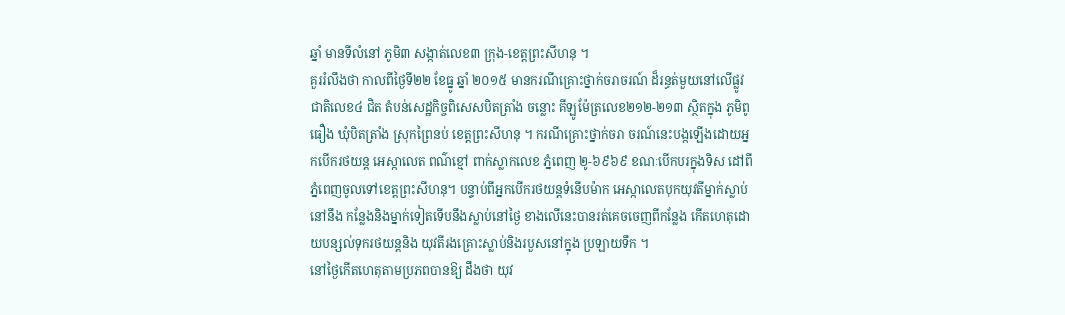ឆ្នាំ មានទីលំនៅ ភូមិ៣ សង្កាត់លេខ៣ ក្រុង-ខេត្ដព្រះសីហនុ ។
គួររំលឹងថា កាលពីថ្ងៃទី២២ ខែធ្នូ ឆ្នាំ ២០១៥ មានករណីគ្រោះថ្នាក់ចរាចរណ៍ ដ៏រន្ធត់មួយនៅលើផ្លូវជាតិលេខ៤ ជិត តំបន់សេដ្ឋកិច្ចពិសេសបិតត្រាំង ចន្លោះ គីឡូម៉ែត្រលេខ២១២-២១៣ ស្ថិតក្នុង ភូមិពូធឿង ឃុំបិតត្រាំង ស្រុកព្រៃនប់ ខេត្ដព្រះសីហនុ ។ ករណីគ្រោះថ្នាក់ចរា ចរណ៍នេះបង្កឡើងដោយអ្នកបើករថយន្ដ អេស្កាលេត ពណ៌ខ្មៅ ពាក់ស្លាកលេខ ភ្នំពេញ ២ូ-៦៩៦៩ ខណៈបើកបរក្នុងទិស ដៅពីភ្នំពេញចូលទៅខេត្ដព្រះសីហនុ។ បន្ទាប់ពីអ្នកបើករថយន្ដទំនើបម៉ាក អេស្កាលេតបុកយុវតីម្នាក់ស្លាប់នៅនឹង កន្លែងនិងម្នាក់ទៀតទើបនឹងស្លាប់នៅថ្ងៃ ខាងលើនេះបានរត់គេចចេញពីកន្លែង កើតហេតុដោយបន្សល់ទុករថយន្ដនិង យុវតីរងគ្រោះស្លាប់និងរបួសនៅក្នុង ប្រឡាយទឹក ។
នៅថ្ងៃកើតហេតុតាមប្រភពបានឱ្យ ដឹងថា យុវ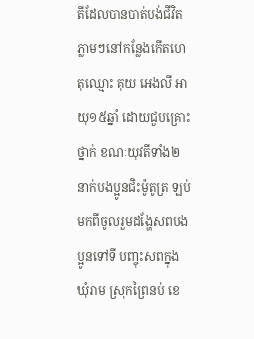តីដែលបានបាត់បង់ជីវិត ភ្លាមៗនៅកន្លែងកើតហេតុឈ្មោះ គុយ អេងលី អាយុ១៥ឆ្នាំ ដោយជួបគ្រោះថ្នាក់ ខណៈយុវតីទាំង២នាក់បងប្អូនជិះម៉ូតូត្រ ឡប់មកពីចូលរួមដង្ហែសពបងប្អូនទៅទី បញ្ចុះសពក្នុងឃុំរាម ស្រុកព្រៃនប់ ខេ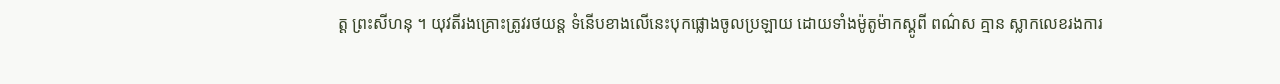ត្ដ ព្រះសីហនុ ។ យុវតីរងគ្រោះត្រូវរថយន្ដ ទំនើបខាងលើនេះបុកផ្លោងចូលប្រឡាយ ដោយទាំងម៉ូតូម៉ាកស្គូពី ពណ៌ស គ្មាន ស្លាកលេខរងការ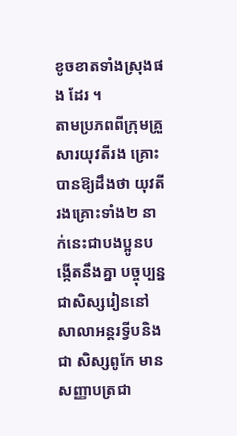ខូចខាតទាំងស្រុងផង ដែរ ។
តាមប្រភពពីក្រុមគ្រួសារយុវតីរង គ្រោះបានឱ្យដឹងថា យុវតីរងគ្រោះទាំង២ នាក់នេះជាបងប្អូនបង្កើតនឹងគ្នា បច្ចុប្បន្ន ជាសិស្សរៀននៅសាលាអន្ដរទ្វីបនិងជា សិស្សពូកែ មានសញ្ញាបត្រជា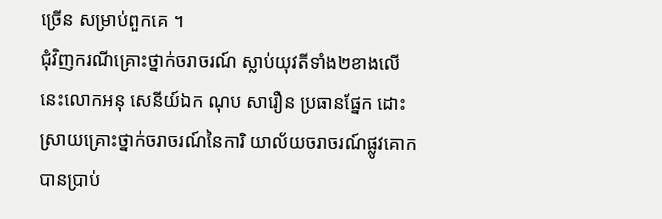ច្រើន សម្រាប់ពួកគេ ។
ជុំវិញករណីគ្រោះថ្នាក់ចរាចរណ៍ ស្លាប់យុវតីទាំង២ខាងលើនេះលោកអនុ សេនីយ៍ឯក ណុប សារឿន ប្រធានផ្នែក ដោះស្រាយគ្រោះថ្នាក់ចរាចរណ៍នៃការិ យាល័យចរាចរណ៍ផ្លូវគោកបានប្រាប់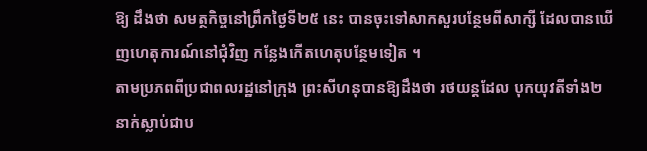ឱ្យ ដឹងថា សមត្ថកិច្ចនៅព្រឹកថ្ងៃទី២៥ នេះ បានចុះទៅសាកសួរបន្ថែមពីសាក្សី ដែលបានឃើញហេតុការណ៍នៅជុំវិញ កន្លែងកើតហេតុបន្ថែមទៀត ។
តាមប្រភពពីប្រជាពលរដ្ឋនៅក្រុង ព្រះសីហនុបានឱ្យដឹងថា រថយន្ដដែល បុកយុវតីទាំង២នាក់ស្លាប់ជាប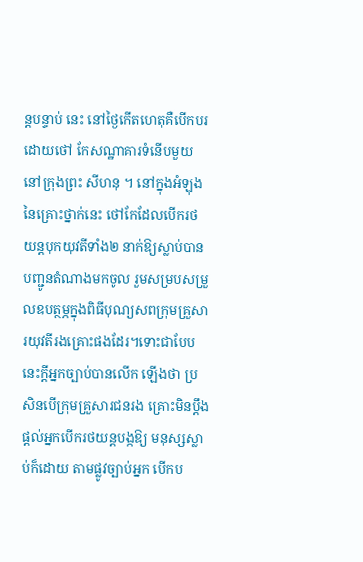ន្ដបន្ទាប់ នេះ នៅថ្ងៃកើតហេតុគឺបើកបរដោយថៅ កែសណ្ឋាគារទំនើបមួយនៅក្រុងព្រះ សីហនុ ។ នៅក្នុងអំឡុងនៃគ្រោះថ្នាក់នេះ ថៅកែដែលបើករថយន្ដបុកយុវតីទាំង២ នាក់ឱ្យស្លាប់បានបញ្ជូនតំណាងមកចូល រួមសម្របសម្រួលឧបត្ថម្ភក្នុងពិធីបុណ្យសពក្រុមគ្រួសារយុវតីរងគ្រោះផងដែរ។ទោះជាបែបនេះក្ដីអ្នកច្បាប់បានលើក ឡើងថា ប្រសិនបើក្រុមគ្រួសារជនរង គ្រោះមិនប្ដឹងផ្ដល់អ្នកបើករថយន្ដបង្កឱ្យ មនុស្សស្លាប់ក៏ដោយ តាមផ្លូវច្បាប់អ្នក បើកប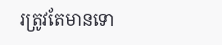រត្រូវតែមានទោ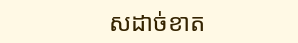សដាច់ខាត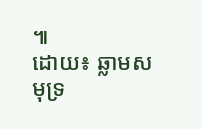៕
ដោយ៖ ឆ្លាមសមុទ្រ